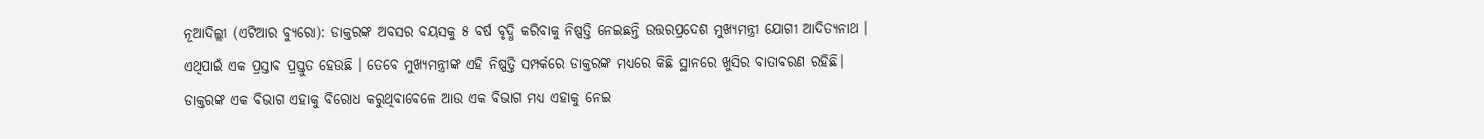ନୂଆଦିଲ୍ଲୀ (ଏଟିଆର ବ୍ୟୁରୋ): ଡାକ୍ତରଙ୍କ ଅବସର ବୟସକୁ ୫ ବର୍ଷ ବୃଦ୍ଧି କରିବାକୁ ନିଷ୍ପତ୍ତି ନେଇଛନ୍ତି ଉତ୍ତରପ୍ରଦେଶ ମୁଖ୍ୟମନ୍ତ୍ରୀ ଯୋଗୀ ଆଦିତ୍ୟନାଥ । ଏଥିପାଇଁ ଏକ ପ୍ରସ୍ତାବ ପ୍ରସ୍ତୁତ ହେଉଛି । ତେବେ ମୁଖ୍ୟମନ୍ତ୍ରୀଙ୍କ ଏହି ନିଷ୍ପତ୍ତି ସମ୍ପର୍କରେ ଡାକ୍ତରଙ୍କ ମଧ୍ୟରେ କିଛି ସ୍ଥାନରେ ଖୁସିର ବାତାବରଣ ରହିଛି। ଡାକ୍ତରଙ୍କ ଏକ ବିଭାଗ ଏହାକୁ ବିରୋଧ କରୁଥିବାବେଳେ ଆଉ ଏକ ବିଭାଗ ମଧ୍ୟ ଏହାକୁ ନେଇ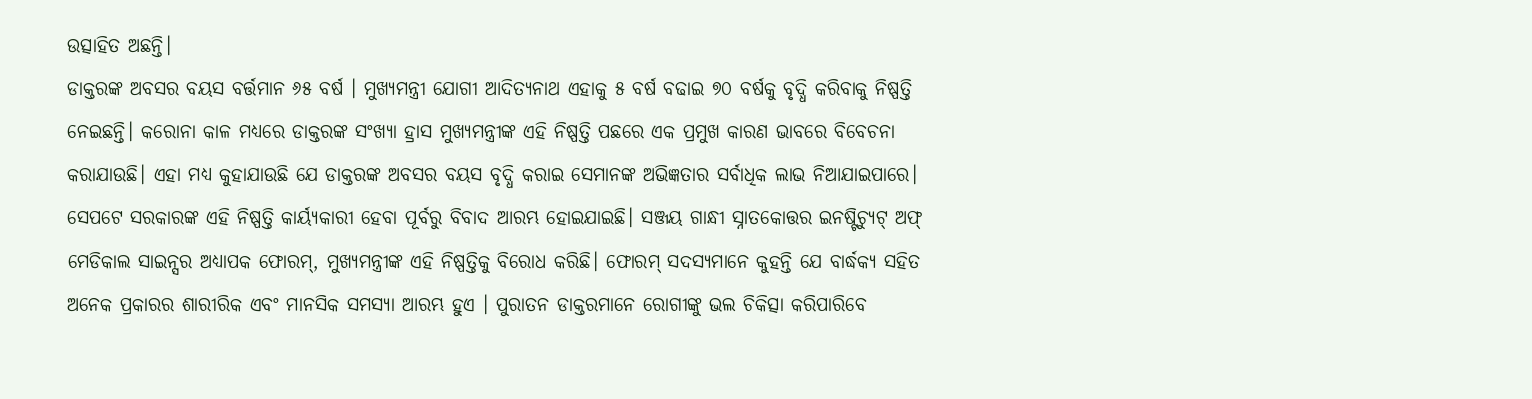ଉତ୍ସାହିତ ଅଛନ୍ତି।
ଡାକ୍ତରଙ୍କ ଅବସର ବୟସ ବର୍ତ୍ତମାନ ୬୫ ବର୍ଷ । ମୁଖ୍ୟମନ୍ତ୍ରୀ ଯୋଗୀ ଆଦିତ୍ୟନାଥ ଏହାକୁ ୫ ବର୍ଷ ବଢାଇ ୭୦ ବର୍ଷକୁ ବୃଦ୍ଧି କରିବାକୁ ନିଷ୍ପତ୍ତି ନେଇଛନ୍ତି। କରୋନା କାଳ ମଧ୍ୟରେ ଡାକ୍ତରଙ୍କ ସଂଖ୍ୟା ହ୍ରାସ ମୁଖ୍ୟମନ୍ତ୍ରୀଙ୍କ ଏହି ନିଷ୍ପତ୍ତି ପଛରେ ଏକ ପ୍ରମୁଖ କାରଣ ଭାବରେ ବିବେଚନା କରାଯାଉଛି। ଏହା ମଧ୍ୟ କୁହାଯାଉଛି ଯେ ଡାକ୍ତରଙ୍କ ଅବସର ବୟସ ବୃଦ୍ଧି କରାଇ ସେମାନଙ୍କ ଅଭିଜ୍ଞତାର ସର୍ବାଧିକ ଲାଭ ନିଆଯାଇପାରେ।
ସେପଟେ ସରକାରଙ୍କ ଏହି ନିଷ୍ପତ୍ତି କାର୍ୟ୍ୟକାରୀ ହେବା ପୂର୍ବରୁ ବିବାଦ ଆରମ୍ଭ ହୋଇଯାଇଛି। ସଞ୍ଜୟ ଗାନ୍ଧୀ ସ୍ନାତକୋତ୍ତର ଇନଷ୍ଟିଚ୍ୟୁଟ୍ ଅଫ୍ ମେଡିକାଲ ସାଇନ୍ସର ଅଧ୍ୟାପକ ଫୋରମ୍, ମୁଖ୍ୟମନ୍ତ୍ରୀଙ୍କ ଏହି ନିଷ୍ପତ୍ତିକୁ ବିରୋଧ କରିଛି। ଫୋରମ୍ ସଦସ୍ୟମାନେ କୁହନ୍ତି ଯେ ବାର୍ଦ୍ଧକ୍ୟ ସହିତ ଅନେକ ପ୍ରକାରର ଶାରୀରିକ ଏବଂ ମାନସିକ ସମସ୍ୟା ଆରମ୍ଭ ହୁଏ । ପୁରାତନ ଡାକ୍ତରମାନେ ରୋଗୀଙ୍କୁ ଭଲ ଚିକିତ୍ସା କରିପାରିବେ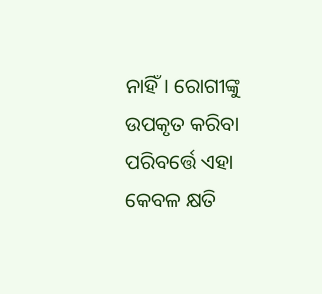ନାହିଁ। ରୋଗୀଙ୍କୁ ଉପକୃତ କରିବା ପରିବର୍ତ୍ତେ ଏହା କେବଳ କ୍ଷତି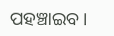ପହଞ୍ଚାଇବ।